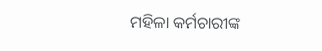ମହିଳା କର୍ମଚାରୀଙ୍କ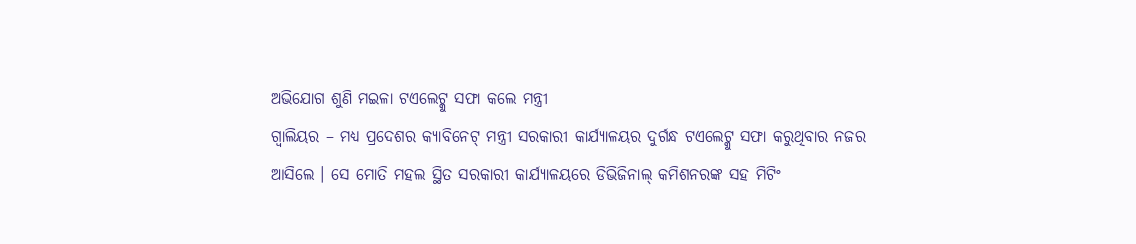ଅଭିଯୋଗ ଶୁଣି ମଇଳା ଟଏଲେଟ୍କୁ ସଫା କଲେ ମନ୍ତ୍ରୀ
ଗ୍ୱାଲିୟର – ମଧ୍ୟ ପ୍ରଦେଶର କ୍ୟାବିନେଟ୍ ମନ୍ତ୍ରୀ ସରକାରୀ କାର୍ଯ୍ୟାଳୟର ଦୁର୍ଗନ୍ଧ ଟଏଲେଟ୍କୁ ସଫା କରୁଥିବାର ନଜର ଆସିଲେ । ସେ ମୋତି ମହଲ ସ୍ଥିତ ସରକାରୀ କାର୍ଯ୍ୟାଳୟରେ ଡିଭିଜିନାଲ୍ କମିଶନରଙ୍କ ସହ ମିଟିଂ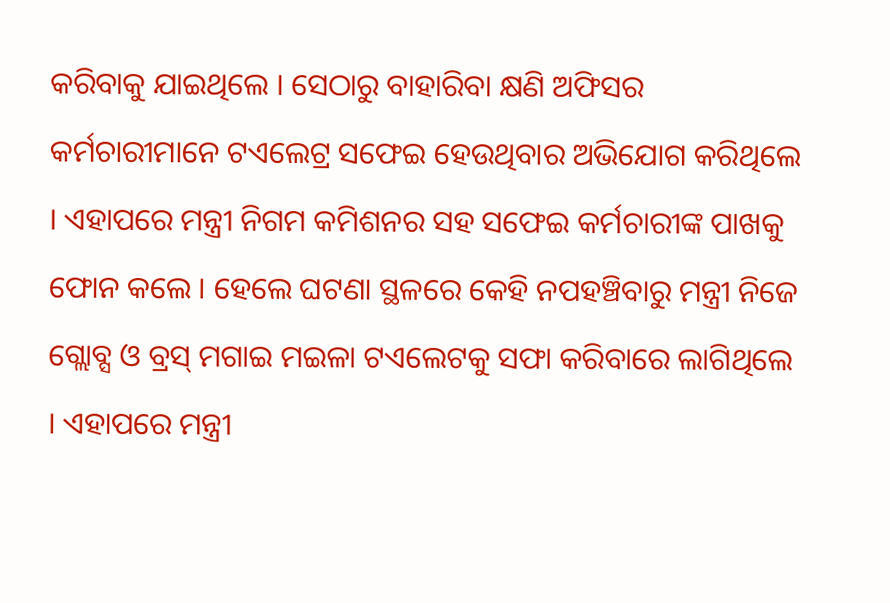କରିବାକୁ ଯାଇଥିଲେ । ସେଠାରୁ ବାହାରିବା କ୍ଷଣି ଅଫିସର କର୍ମଚାରୀମାନେ ଟଏଲେଟ୍ର ସଫେଇ ହେଉଥିବାର ଅଭିଯୋଗ କରିଥିଲେ । ଏହାପରେ ମନ୍ତ୍ରୀ ନିଗମ କମିଶନର ସହ ସଫେଇ କର୍ମଚାରୀଙ୍କ ପାଖକୁ ଫୋନ କଲେ । ହେଲେ ଘଟଣା ସ୍ଥଳରେ କେହି ନପହଞ୍ଚିବାରୁ ମନ୍ତ୍ରୀ ନିଜେ ଗ୍ଲୋବ୍ସ ଓ ବ୍ରସ୍ ମଗାଇ ମଇଳା ଟଏଲେଟକୁ ସଫା କରିବାରେ ଲାଗିଥିଲେ । ଏହାପରେ ମନ୍ତ୍ରୀ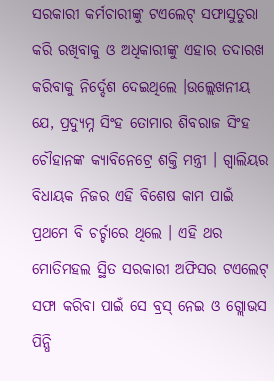ସରକାରୀ କର୍ମଚାରୀଙ୍କୁ ଟଏଲେଟ୍ ସଫାସୁତୁରା କରି ରଖିବାକୁ ଓ ଅଧିକାରୀଙ୍କୁ ଏହାର ତଦାରଖ କରିବାକୁ ନିର୍ଦ୍ଦେଶ ଦେଇଥିଲେ ।ଉଲ୍ଲେଖନୀୟ ଯେ, ପ୍ରଦ୍ୟୁମ୍ନ ସିଂହ ତୋମାର ଶିବରାଜ ସିଂହ ଚୌହାନଙ୍କ କ୍ୟାବିନେଟ୍ରେ ଶକ୍ତି ମନ୍ତ୍ରୀ । ଗ୍ୱାଲିୟର ବିଧାୟକ ନିଜର ଏହି ବିଶେଷ କାମ ପାଇଁ ପ୍ରଥମେ ବି ଚର୍ଚ୍ଚାରେ ଥିଲେ । ଏହି ଥର ମୋତିମହଲ ସ୍ଥିତ ସରକାରୀ ଅଫିସର ଟଏଲେଟ୍ ସଫା କରିବା ପାଇଁ ସେ ବ୍ରସ୍ ନେଇ ଓ ଗ୍ଲୋଭସ ପିନ୍ଧି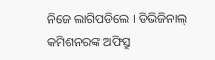ନିଜେ ଲାଗିପଡିଲେ । ଡିଭିଜିନାଲ୍ କମିଶନରଙ୍କ ଅଫିସ୍ରୁ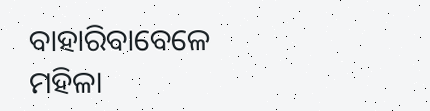ବାହାରିବାବେଳେ ମହିଳା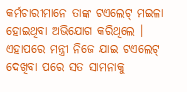କର୍ମଚାରୀମାନେ ତାଙ୍କ ଟଏଲେଟ୍ ମଇଳା ହୋଇଥିବା ଅଭିଯୋଗ କରିଥିଲେ । ଏହାପରେ ମନ୍ତ୍ରୀ ନିଜେ ଯାଇ ଟଏଲେଟ୍ ଦେଖିବା ପରେ ସତ ସାମନାକୁ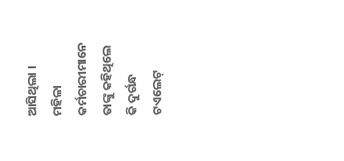ଆସିଥିଲା । ମହିଳା କର୍ମଚାରୀମାନେ ତାଙ୍କୁ କହିଥିଲେ କି ଦୁର୍ଗନ୍ଧ ଟଏଲେଟ୍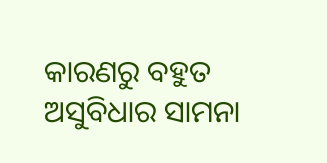କାରଣରୁ ବହୁତ ଅସୁବିଧାର ସାମନା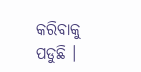କରିବାକୁ ପଡୁଛି ।